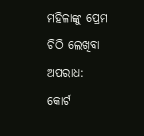ମହିଳାଙ୍କୁ ପ୍ରେମ ଚିଠି ଲେଖିବା ଅପରାଧ: କୋର୍ଟ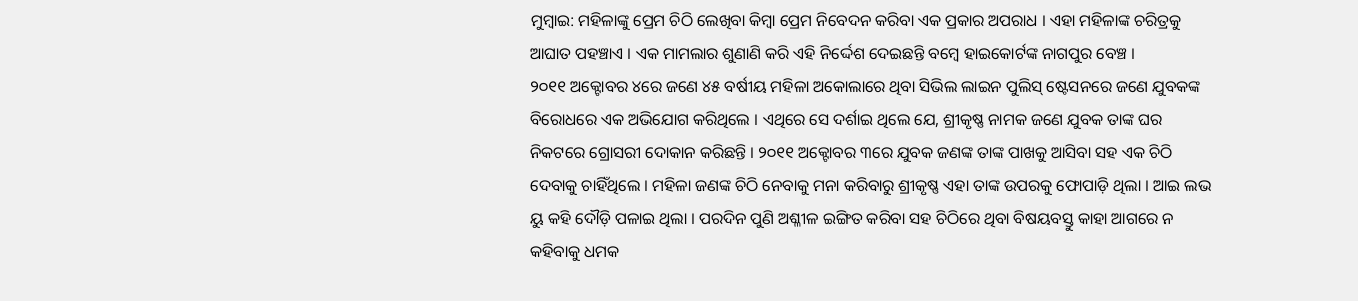ମୁମ୍ବାଇ: ମହିଳାଙ୍କୁ ପ୍ରେମ ଚିଠି ଲେଖିବା କିମ୍ବା ପ୍ରେମ ନିବେଦନ କରିବା ଏକ ପ୍ରକାର ଅପରାଧ । ଏହା ମହିଳାଙ୍କ ଚରିତ୍ରକୁ ଆଘାତ ପହଞ୍ଚାଏ । ଏକ ମାମଲାର ଶୁଣାଣି କରି ଏହି ନିର୍ଦ୍ଦେଶ ଦେଇଛନ୍ତି ବମ୍ବେ ହାଇକୋର୍ଟଙ୍କ ନାଗପୁର ବେଞ୍ଚ ।
୨୦୧୧ ଅକ୍ଟୋବର ୪ରେ ଜଣେ ୪୫ ବର୍ଷୀୟ ମହିଳା ଅକୋଲାରେ ଥିବା ସିଭିଲ ଲାଇନ ପୁଲିସ୍ ଷ୍ଟେସନରେ ଜଣେ ଯୁବକଙ୍କ ବିରୋଧରେ ଏକ ଅଭିଯୋଗ କରିଥିଲେ । ଏଥିରେ ସେ ଦର୍ଶାଇ ଥିଲେ ଯେ, ଶ୍ରୀକୃଷ୍ଣ ନାମକ ଜଣେ ଯୁବକ ତାଙ୍କ ଘର ନିକଟରେ ଗ୍ରୋସରୀ ଦୋକାନ କରିଛନ୍ତି । ୨୦୧୧ ଅକ୍ଟୋବର ୩ରେ ଯୁବକ ଜଣଙ୍କ ତାଙ୍କ ପାଖକୁ ଆସିବା ସହ ଏକ ଚିଠି ଦେବାକୁ ଚାହିଁଥିଲେ । ମହିଳା ଜଣଙ୍କ ଚିଠି ନେବାକୁ ମନା କରିବାରୁ ଶ୍ରୀକୃଷ୍ଣ ଏହା ତାଙ୍କ ଉପରକୁ ଫୋପାଡ଼ି ଥିଲା । ଆଇ ଲଭ ୟୁ କହି ଦୌଡ଼ି ପଳାଇ ଥିଲା । ପରଦିନ ପୁଣି ଅଶ୍ଳୀଳ ଇଙ୍ଗିତ କରିବା ସହ ଚିଠିରେ ଥିବା ବିଷୟବସ୍ତୁ କାହା ଆଗରେ ନ କହିବାକୁ ଧମକ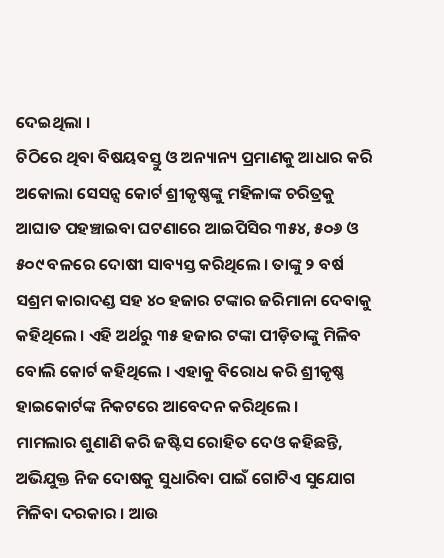ଦେଇଥିଲା ।
ଚିଠିରେ ଥିବା ବିଷୟବସ୍ତୁ ଓ ଅନ୍ୟାନ୍ୟ ପ୍ରମାଣକୁ ଆଧାର କରି ଅକୋଲା ସେସନ୍ସ କୋର୍ଟ ଶ୍ରୀକୃଷ୍ଣଙ୍କୁ ମହିଳାଙ୍କ ଚରିତ୍ରକୁ ଆଘାତ ପହଞ୍ଚାଇବା ଘଟଣାରେ ଆଇପିସିର ୩୫୪, ୫୦୬ ଓ ୫୦୯ ବଳରେ ଦୋଷୀ ସାବ୍ୟସ୍ତ କରିଥିଲେ । ତାଙ୍କୁ ୨ ବର୍ଷ ସଶ୍ରମ କାରାଦଣ୍ଡ ସହ ୪୦ ହଜାର ଟଙ୍କାର ଜରିମାନା ଦେବାକୁ କହିଥିଲେ । ଏହି ଅର୍ଥରୁ ୩୫ ହଜାର ଟଙ୍କା ପୀଡ଼ିତାଙ୍କୁ ମିଳିବ ବୋଲି କୋର୍ଟ କହିଥିଲେ । ଏହାକୁ ବିରୋଧ କରି ଶ୍ରୀକୃଷ୍ଣ ହାଇକୋର୍ଟଙ୍କ ନିକଟରେ ଆବେଦନ କରିଥିଲେ ।
ମାମଲାର ଶୁଣାଣି କରି ଜଷ୍ଟିସ ରୋହିତ ଦେଓ କହିଛନ୍ତି, ଅଭିଯୁକ୍ତ ନିଜ ଦୋଷକୁ ସୁଧାରିବା ପାଇଁ ଗୋଟିଏ ସୁଯୋଗ ମିଳିବା ଦରକାର । ଆଉ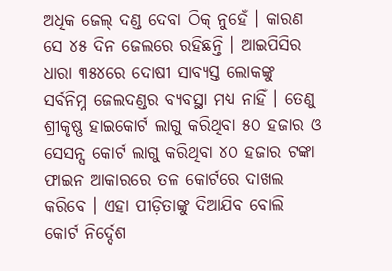ଅଧିକ ଜେଲ୍ ଦଣ୍ଡ ଦେବା ଠିକ୍ ନୁହେଁ । କାରଣ ସେ ୪୫ ଦିନ ଜେଲରେ ରହିଛନ୍ତି । ଆଇପିସିର ଧାରା ୩୫୪ରେ ଦୋଷୀ ସାବ୍ୟସ୍ତ ଲୋକଙ୍କୁ ସର୍ବନିମ୍ନ ଜେଲଦଣ୍ଡର ବ୍ୟବସ୍ଥା ମଧ୍ୟ ନାହିଁ । ତେଣୁ ଶ୍ରୀକୃଷ୍ଣ ହାଇକୋର୍ଟ ଲାଗୁ କରିଥିବା ୫୦ ହଜାର ଓ ସେସନ୍ସ କୋର୍ଟ ଲାଗୁ କରିଥିବା ୪୦ ହଜାର ଟଙ୍କା ଫାଇନ ଆକାରରେ ତଳ କୋର୍ଟରେ ଦାଖଲ କରିବେ । ଏହା ପୀଡ଼ିତାଙ୍କୁ ଦିଆଯିବ ବୋଲି କୋର୍ଟ ନିର୍ଦ୍ଦେଶ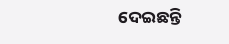ଦେଇଛନ୍ତି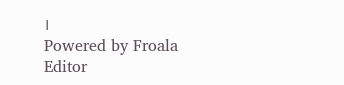।
Powered by Froala Editor